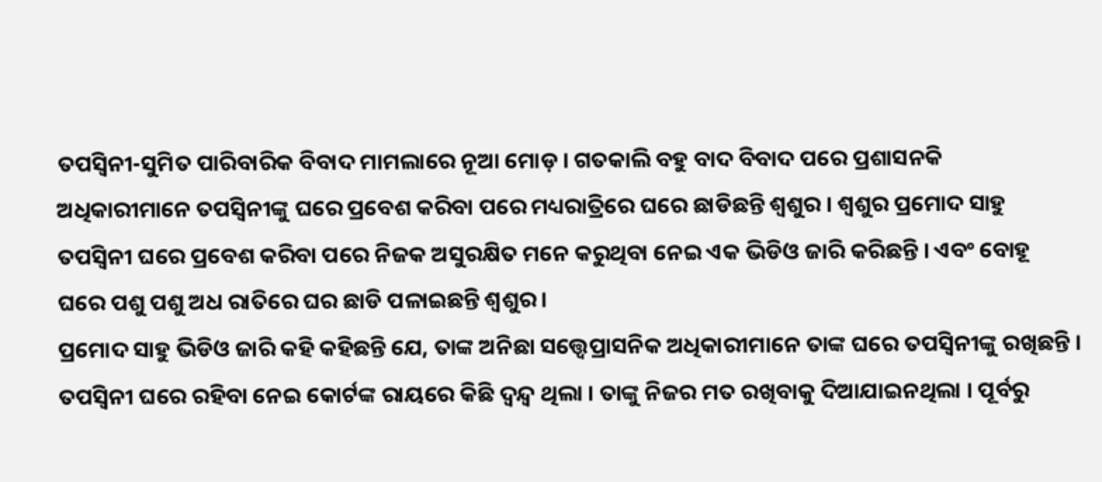ତପସ୍ୱିନୀ-ସୁମିତ ପାରିବାରିକ ବିବାଦ ମାମଲାରେ ନୂଆ ମୋଡ଼ । ଗତକାଲି ବହୁ ବାଦ ବିବାଦ ପରେ ପ୍ରଶାସନକି ଅଧିକାରୀମାନେ ତପସ୍ୱିନୀଙ୍କୁ ଘରେ ପ୍ରବେଶ କରିବା ପରେ ମଧ୍ୟରାତ୍ରିରେ ଘରେ ଛାଡିଛନ୍ତି ଶ୍ୱଶୁର । ଶ୍ୱଶୁର ପ୍ରମୋଦ ସାହୁ ତପସ୍ୱିନୀ ଘରେ ପ୍ରବେଶ କରିବା ପରେ ନିଜକ ଅସୁରକ୍ଷିତ ମନେ କରୁଥିବା ନେଇ ଏକ ଭିଡିଓ ଜାରି କରିଛନ୍ତି । ଏବଂ ବୋହୂ ଘରେ ପଶୁ ପଶୁ ଅଧ ରାତିରେ ଘର ଛାଡି ପଳାଇଛନ୍ତି ଶ୍ୱଶୁର ।
ପ୍ରମୋଦ ସାହୁ ଭିଡିଓ ଜାରି କହି କହିଛନ୍ତି ଯେ, ତାଙ୍କ ଅନିଛା ସତ୍ତ୍ବେପ୍ରାସନିକ ଅଧିକାରୀମାନେ ତାଙ୍କ ଘରେ ତପସ୍ୱିନୀଙ୍କୁ ରଖିଛନ୍ତି । ତପସ୍ୱିନୀ ଘରେ ରହିବା ନେଇ କୋର୍ଟଙ୍କ ରାୟରେ କିଛି ଦ୍ୱନ୍ଦ୍ୱ ଥିଲା । ତାଙ୍କୁ ନିଜର ମତ ରଖିବାକୁ ଦିଆଯାଇନଥିଲା । ପୂର୍ବରୁ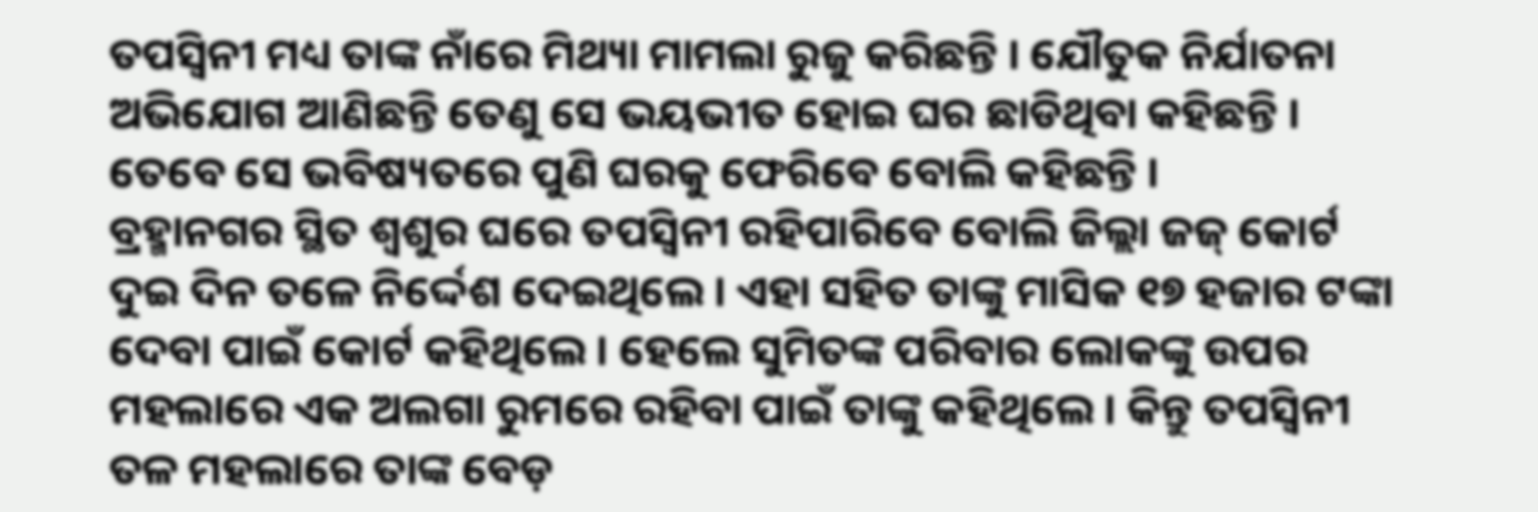ତପସ୍ୱିନୀ ମଧ୍ୟ ତାଙ୍କ ନାଁରେ ମିଥ୍ୟା ମାମଲା ରୁଜୁ କରିଛନ୍ତି । ଯୌତୁକ ନିର୍ଯାତନା ଅଭିଯୋଗ ଆଣିଛନ୍ତି ତେଣୁ ସେ ଭୟଭୀତ ହୋଇ ଘର ଛାଡିଥିବା କହିଛନ୍ତି । ତେବେ ସେ ଭବିଷ୍ୟତରେ ପୁଣି ଘରକୁ ଫେରିବେ ବୋଲି କହିଛନ୍ତି ।
ବ୍ରହ୍ମାନଗର ସ୍ଥିତ ଶ୍ୱଶୁର ଘରେ ତପସ୍ୱିନୀ ରହିପାରିବେ ବୋଲି ଜିଲ୍ଲା ଜଜ୍ କୋର୍ଟ ଦୁଇ ଦିନ ତଳେ ନିର୍ଦ୍ଦେଶ ଦେଇଥିଲେ । ଏହା ସହିତ ତାଙ୍କୁ ମାସିକ ୧୭ ହଜାର ଟଙ୍କା ଦେବା ପାଇଁ କୋର୍ଟ କହିଥିଲେ । ହେଲେ ସୁମିତଙ୍କ ପରିବାର ଲୋକଙ୍କୁ ଉପର ମହଲାରେ ଏକ ଅଲଗା ରୁମରେ ରହିବା ପାଇଁ ତାଙ୍କୁ କହିଥିଲେ । କିନ୍ତୁ ତପସ୍ୱିନୀ ତଳ ମହଲାରେ ତାଙ୍କ ବେଡ଼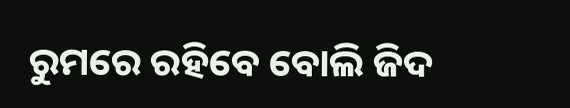ରୁମରେ ରହିବେ ବୋଲି ଜିଦ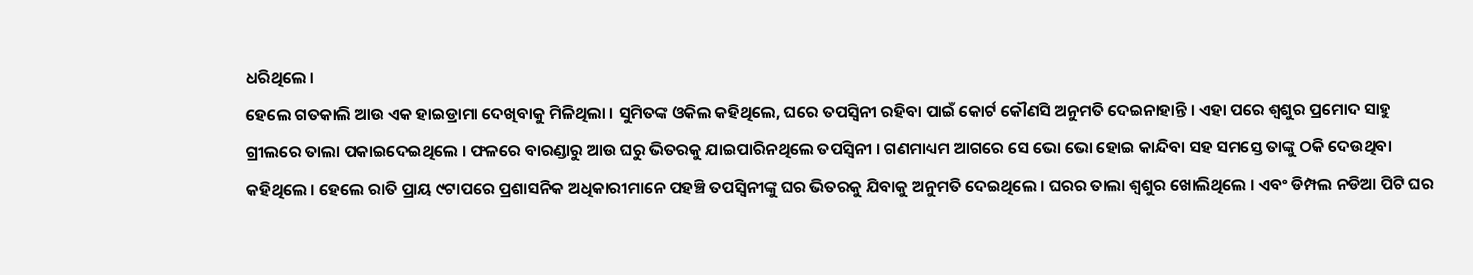ଧରିଥିଲେ ।
ହେଲେ ଗତକାଲି ଆଉ ଏକ ହାଇଡ୍ରାମା ଦେଖିବାକୁ ମିଳିଥିଲା । ସୁମିତଙ୍କ ଓକିଲ କହିଥିଲେ, ଘରେ ତପସ୍ୱିନୀ ରହିବା ପାଇଁ କୋର୍ଟ କୌଣସି ଅନୁମତି ଦେଇନାହାନ୍ତି । ଏହା ପରେ ଶ୍ୱଶୁର ପ୍ରମୋଦ ସାହୁ ଗ୍ରୀଲରେ ତାଲା ପକାଇଦେଇଥିଲେ । ଫଳରେ ବାରଣ୍ଡାରୁ ଆଉ ଘରୁ ଭିତରକୁ ଯାଇପାରିନଥିଲେ ତପସ୍ୱିନୀ । ଗଣମାଧ୍ୟମ ଆଗରେ ସେ ଭୋ ଭୋ ହୋଇ କାନ୍ଦିବା ସହ ସମସ୍ତେ ତାଙ୍କୁ ଠକି ଦେଉଥିବା କହିଥିଲେ । ହେଲେ ରାତି ପ୍ରାୟ ୯ଟାପରେ ପ୍ରଶାସନିକ ଅଧିକାରୀମାନେ ପହଞ୍ଚି ତପସ୍ୱିନୀଙ୍କୁ ଘର ଭିତରକୁ ଯିବାକୁ ଅନୁମତି ଦେଇଥିଲେ । ଘରର ତାଲା ଶ୍ୱଶୁର ଖୋଲିଥିଲେ । ଏବଂ ଡିମ୍ପଲ ନଡିଆ ପିଟି ଘର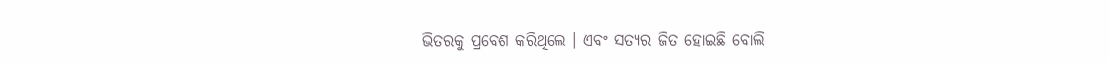ଭିତରକୁ ପ୍ରବେଶ କରିଥିଲେ । ଏବଂ ସତ୍ୟର ଜିତ ହୋଇଛି ବୋଲି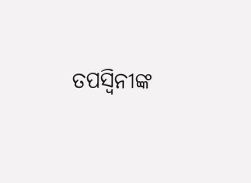ତପସ୍ୱିନୀଙ୍କ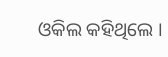ଓକିଲ କହିଥିଲେ ।